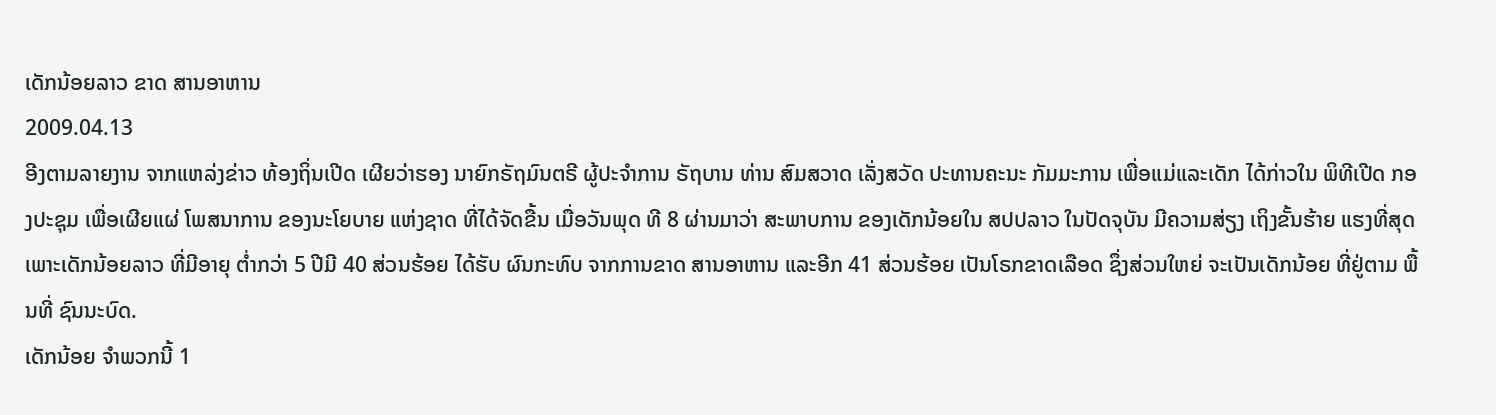ເດັກນ້ອຍລາວ ຂາດ ສານອາຫານ
2009.04.13
ອີງຕາມລາຍງານ ຈາກແຫລ່ງຂ່າວ ທ້ອງຖິ່ນເປີດ ເຜີຍວ່າຮອງ ນາຍົກຣັຖມົນຕຣີ ຜູ້ປະຈຳການ ຣັຖບານ ທ່ານ ສົມສວາດ ເລັ່ງສວັດ ປະທານຄະນະ ກັມມະການ ເພື່ອແມ່ແລະເດັກ ໄດ້ກ່າວໃນ ພິທີເປີດ ກອງປະຊຸມ ເພື່ອເຜີຍແຜ່ ໂພສນາການ ຂອງນະໂຍບາຍ ແຫ່ງຊາດ ທີ່ໄດ້ຈັດຂື້ນ ເມື່ອວັນພຸດ ທີ 8 ຜ່ານມາວ່າ ສະພາບການ ຂອງເດັກນ້ອຍໃນ ສປປລາວ ໃນປັດຈຸບັນ ມີຄວາມສ່ຽງ ເຖິງຂັ້ນຮ້າຍ ແຮງທີ່ສຸດ ເພາະເດັກນ້ອຍລາວ ທີ່ມີອາຍຸ ຕໍ່າກວ່າ 5 ປີມີ 40 ສ່ວນຮ້ອຍ ໄດ້ຮັບ ຜົນກະທົບ ຈາກການຂາດ ສານອາຫານ ແລະອີກ 41 ສ່ວນຮ້ອຍ ເປັນໂຣກຂາດເລືອດ ຊຶ່ງສ່ວນໃຫຍ່ ຈະເປັນເດັກນ້ອຍ ທີ່ຢູ່ຕາມ ພື້ນທີ່ ຊົນນະບົດ.
ເດັກນ້ອຍ ຈຳພວກນີ້ 1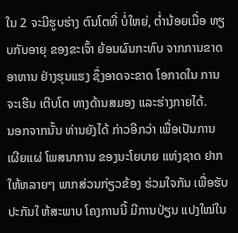ໃນ 2 ຈະມີຮູບຮ່າງ ຕົນໂຕທີ່ ບໍ່ໃຫຍ່, ຕໍ່ານ້ອຍເມື່ອ ທຽບກັບອາຍຸ ຂອງຂະເຈົ້າ ຍ້ອນຜົນກະທົບ ຈາກການຂາດ ອາຫານ ຢ່າງຮຸນແຮງ ຊຶ່ງອາດຈະຂາດ ໂອກາດໃນ ການຈະເຮີນ ເຕີບໂຕ ທາງດ້ານສມອງ ແລະຮ່າງກາຍໄດ້.
ນອກຈາກນັ້ນ ທ່ານຍັງໄດ້ ກ່າວອີກວ່າ ເພື່ອເປັນການ ເຜີຍແຜ່ ໂພສນາການ ຂອງນະໂຍບາຍ ແຫ່ງຊາດ ຢາກໃຫ້ຫລາຍໆ ພາກສ່ວນກ່ຽວຂ້ອງ ຮ່ວມໃຈກັນ ເພື່ອຮັບ ປະກັນໃ ຫ້ສະພາບ ໂຄງການນີ້ ມີການປ່ຽນ ແປງໃໝ່ໃນ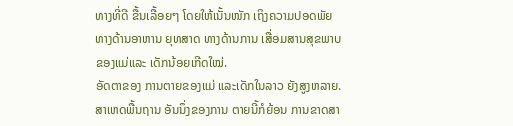ທາງທີ່ດີ ຂື້ນເລື້ອຍໆ ໂດຍໃຫ້ເນັ້ນໜັກ ເຖິງຄວາມປອດພັຍ ທາງດ້ານອາຫານ ຍຸທສາດ ທາງດ້ານການ ເສື່ອມສານສຸຂພາບ ຂອງແມ່ແລະ ເດັກນ້ອຍເກີດໃໝ່.
ອັດຕາຂອງ ການຕາຍຂອງແມ່ ແລະເດັກໃນລາວ ຍັງສູງຫລາຍ. ສາເຫດພື້ນຖານ ອັນນຶ່ງຂອງການ ຕາຍນີ້ກໍຍ້ອນ ການຂາດສາ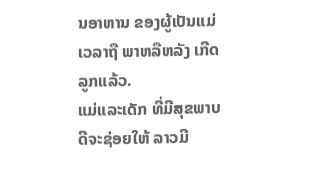ນອາຫານ ຂອງຜູ້ເປັນແມ່ ເວລາຖື ພາຫລືຫລັງ ເກີດລູກແລ້ວ.
ແມ່ແລະເດັກ ທີ່ມີສຸຂພາບ ດີຈະຊ່ອຍໃຫ້ ລາວມີ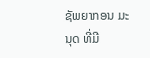ຊັພຍາກອນ ມະນຸດ ທີ່ມີ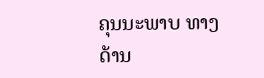ຄຸນນະພາບ ທາງດ້ານ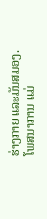ຮ່າງກາຍ ແລະມັນສມອງ. ໂພສນາການ ແມ່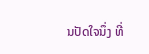ນປັດໃຈນຶ່ງ ທີ່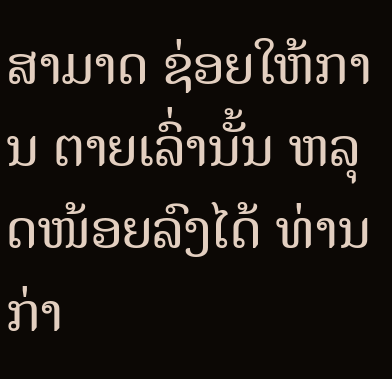ສາມາດ ຊ່ອຍໃຫ້ການ ຕາຍເລົ່ານັ້ນ ຫລຸດໜ້ອຍລົງໄດ້ ທ່ານກ່າ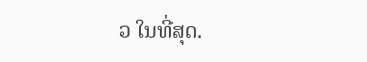ວ ໃນທີ່ສຸດ.